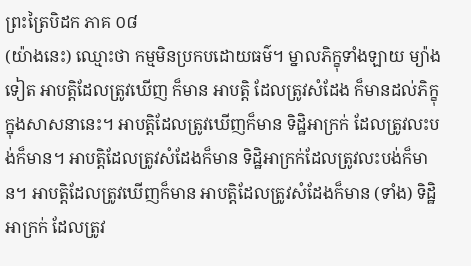ព្រះត្រៃបិដក ភាគ ០៨
(យ៉ាងនេះ) ឈ្មោះថា កម្មមិនប្រកបដោយធម៌។ ម្នាលភិក្ខុទាំងឡាយ ម្យ៉ាងទៀត អាបត្តិដែលត្រូវឃើញ ក៏មាន អាបត្តិ ដែលត្រូវសំដែង ក៏មានដល់ភិក្ខុ ក្នុងសាសនានេះ។ អាបត្តិដែលត្រូវឃើញក៏មាន ទិដ្ឋិអាក្រក់ ដែលត្រូវលះបង់ក៏មាន។ អាបត្តិដែលត្រូវសំដែងក៏មាន ទិដ្ឋិអាក្រក់ដែលត្រូវលះបង់ក៏មាន។ អាបត្តិដែលត្រូវឃើញក៏មាន អាបត្តិដែលត្រូវសំដែងក៏មាន (ទាំង) ទិដ្ឋិអាក្រក់ ដែលត្រូវ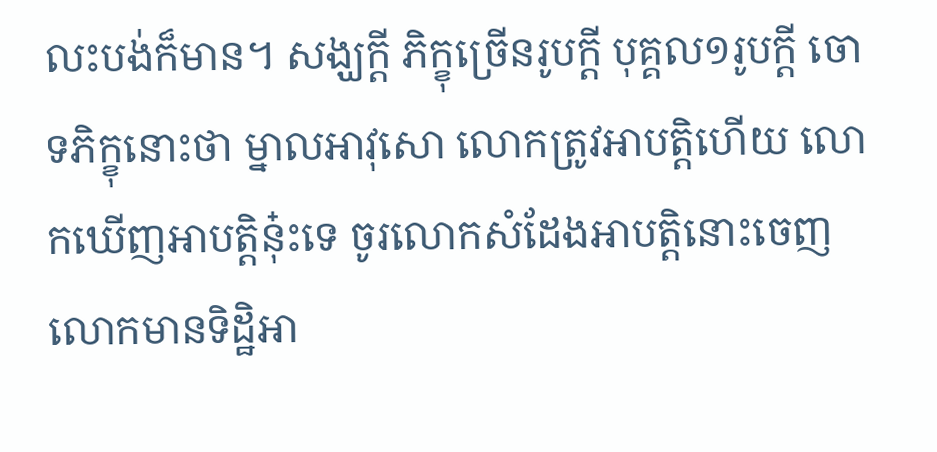លះបង់ក៏មាន។ សង្ឃក្តី ភិក្ខុច្រើនរូបក្តី បុគ្គល១រូបក្តី ចោទភិក្ខុនោះថា ម្នាលអាវុសោ លោកត្រូវអាបត្តិហើយ លោកឃើញអាបត្តិនុ៎ះទេ ចូរលោកសំដែងអាបត្តិនោះចេញ លោកមានទិដ្ឋិអា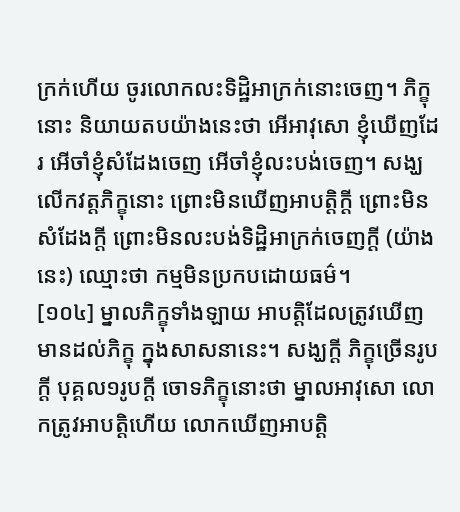ក្រក់ហើយ ចូរលោកលះទិដ្ឋិអាក្រក់នោះចេញ។ ភិក្ខុនោះ និយាយតបយ៉ាងនេះថា អើអាវុសោ ខ្ញុំឃើញដែរ អើចាំខ្ញុំសំដែងចេញ អើចាំខ្ញុំលះបង់ចេញ។ សង្ឃលើកវត្តភិក្ខុនោះ ព្រោះមិនឃើញអាបត្តិក្តី ព្រោះមិនសំដែងក្តី ព្រោះមិនលះបង់ទិដ្ឋិអាក្រក់ចេញក្តី (យ៉ាងនេះ) ឈ្មោះថា កម្មមិនប្រកបដោយធម៌។
[១០៤] ម្នាលភិក្ខុទាំងឡាយ អាបត្តិដែលត្រូវឃើញ មានដល់ភិក្ខុ ក្នុងសាសនានេះ។ សង្ឃក្តី ភិក្ខុច្រើនរូបក្តី បុគ្គល១រូបក្តី ចោទភិក្ខុនោះថា ម្នាលអាវុសោ លោកត្រូវអាបត្តិហើយ លោកឃើញអាបត្តិ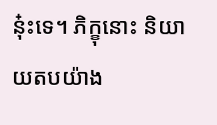នុ៎ះទេ។ ភិក្ខុនោះ និយាយតបយ៉ាង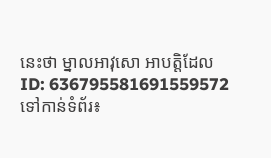នេះថា ម្នាលអាវុសោ អាបត្តិដែល
ID: 636795581691559572
ទៅកាន់ទំព័រ៖